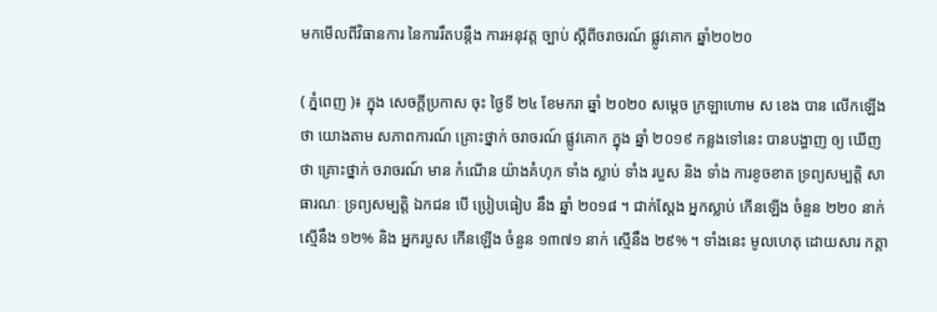មកមើលពីវិធានការ នៃការរឹតបន្តឹង ការអនុវត្ត ច្បាប់ ស្តីពីចរាចរណ៍ ផ្លូវគោក ឆ្នាំ២០២០

( ភ្នំពេញ )៖ ក្នុង សេចក្តីប្រកាស ចុះ ថ្ងៃទី ២៤ ខែមករា ឆ្នាំ ២០២០ សម្តេច ក្រឡាហោម ស ខេង បាន លើកឡើងថា យោងតាម សភាពការណ៍ គ្រោះថ្នាក់ ចរាចរណ៍ ផ្លូវគោក ក្នុង ឆ្នាំ ២០១៩ កន្លងទៅនេះ បានបង្ហាញ ឲ្យ ឃើញថា គ្រោះថ្នាក់ ចរាចរណ៍ មាន កំណើន យ៉ាងគំហុក ទាំង ស្លាប់ ទាំង របួស និង ទាំង ការខូចខាត ទ្រព្យសម្បត្តិ សាធារណៈ ទ្រព្យសម្បត្តិ ឯកជន បើ ប្រៀបធៀប នឹង ឆ្នាំ ២០១៨ ។ ជាក់ស្តែង អ្នកស្លាប់ កើនឡើង ចំនួន ២២០ នាក់ ស្មើនឹង ១២% និង អ្នករបួស កើនឡើង ចំនួន ១៣៧១ នាក់ ស្មើនឹង ២៩% ។ ទាំងនេះ មូលហេតុ ដោយសារ កត្តា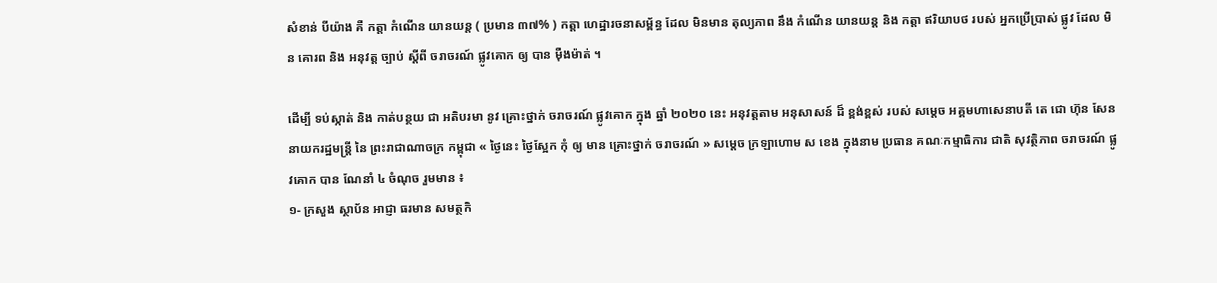សំខាន់ បីយ៉ាង គឺ កត្តា កំណើន យានយន្ត ( ប្រមាន ៣៧% ) កត្តា ហេដ្ឋារចនាសម្ព័ន្ធ ដែល មិនមាន តុល្យភាព នឹង កំណើន យានយន្ត និង កត្តា ឥរិយាបថ របស់ អ្នកប្រើប្រាស់ ផ្លូវ ដែល មិន គោរព និង អនុវត្ត ច្បាប់ ស្តីពី ចរាចរណ៍ ផ្លូវគោក ឲ្យ បាន ម៉ឺងម៉ាត់ ។

ដើម្បី ទប់ស្កាត់ និង កាត់បន្ថយ ជា អតិបរមា នូវ គ្រោះថ្នាក់ ចរាចរណ៍ ផ្លូវគោក ក្នុង ឆ្នាំ ២០២០ នេះ អនុវត្តតាម អនុសាសន៍ ដ៏ ខ្ពង់ខ្ពស់ របស់ សម្តេច អគ្គមហាសេនាបតី តេ ជោ ហ៊ុន សែន នាយករដ្ឋមន្ត្រី នៃ ព្រះរាជាណាចក្រ កម្ពុជា « ថ្ងៃនេះ ថ្ងៃស្អែក កុំ ឲ្យ មាន គ្រោះថ្នាក់ ចរាចរណ៍ » សម្តេច ក្រឡាហោម ស ខេង ក្នុងនាម ប្រធាន គណៈកម្មាធិការ ជាតិ សុវត្ថិភាព ចរាចរណ៍ ផ្លូវគោក បាន ណែនាំ ៤ ចំណុច រួមមាន ៖
១- ក្រសួង ស្ថាប័ន អាជ្ញា ធរមាន សមត្ថកិ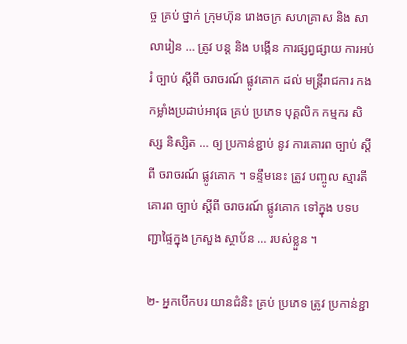ច្ច គ្រប់ ថ្នាក់ ក្រុមហ៊ុន រោងចក្រ សហគ្រាស និង សាលារៀន … ត្រូវ បន្ត និង បង្កើន ការផ្សព្វផ្សាយ ការអប់រំ ច្បាប់ ស្តីពី ចរាចរណ៍ ផ្លូវគោក ដល់ មន្ត្រីរាជការ កងកម្លាំងប្រដាប់អាវុធ គ្រប់ ប្រភេទ បុគ្គលិក កម្មករ សិស្ស និស្សិត … ឲ្យ ប្រកាន់ខ្ជាប់ នូវ ការគោរព ច្បាប់ ស្តីពី ចរាចរណ៍ ផ្លូវគោក ។ ទន្ទឹមនេះ ត្រូវ បញ្ចូល ស្មារតី គោរព ច្បាប់ ស្តីពី ចរាចរណ៍ ផ្លូវគោក ទៅក្នុង បទបញ្ជាផ្ទៃក្នុង ក្រសួង ស្ថាប័ន … របស់ខ្លួន ។

២- អ្នកបើកបរ យានជំនិះ គ្រប់ ប្រភេទ ត្រូវ ប្រកាន់ខ្ជា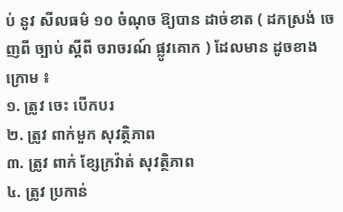ប់ នូវ សីលធម៌ ១០ ចំណុច ឱ្យបាន ដាច់ខាត ( ដកស្រង់ ចេញពី ច្បាប់ ស្តីពី ចរាចរណ៍ ផ្លូវគោក ) ដែលមាន ដូចខាងក្រោម ៖
១. ត្រូវ ចេះ បើកបរ
២. ត្រូវ ពាក់មួក សុវត្ថិភាព
៣. ត្រូវ ពាក់ ខ្សែក្រវ៉ាត់ សុវត្ថិភាព
៤. ត្រូវ ប្រកាន់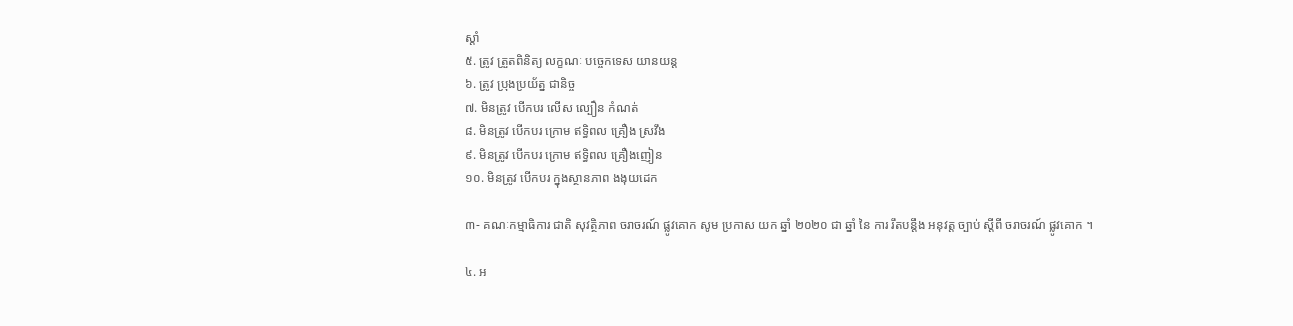ស្តាំ
៥. ត្រូវ ត្រួតពិនិត្យ លក្ខណៈ បច្ចេកទេស យានយន្ត
៦. ត្រូវ ប្រុងប្រយ័ត្ន ជានិច្ច
៧. មិនត្រូវ បើកបរ លើស ល្បឿន កំណត់
៨. មិនត្រូវ បើកបរ ក្រោម ឥទ្ធិពល គ្រឿង ស្រវឹង
៩. មិនត្រូវ បើកបរ ក្រោម ឥទ្ធិពល គ្រឿងញៀន
១០. មិនត្រូវ បើកបរ ក្នុងស្ថានភាព ងងុយដេក

៣- គណៈកម្មាធិការ ជាតិ សុវត្ថិភាព ចរាចរណ៍ ផ្លូវគោក សូម ប្រកាស យក ឆ្នាំ ២០២០ ជា ឆ្នាំ នៃ ការ រឹតបន្តឹង អនុវត្ត ច្បាប់ ស្តីពី ចរាចរណ៍ ផ្លូវគោក ។

៤. អ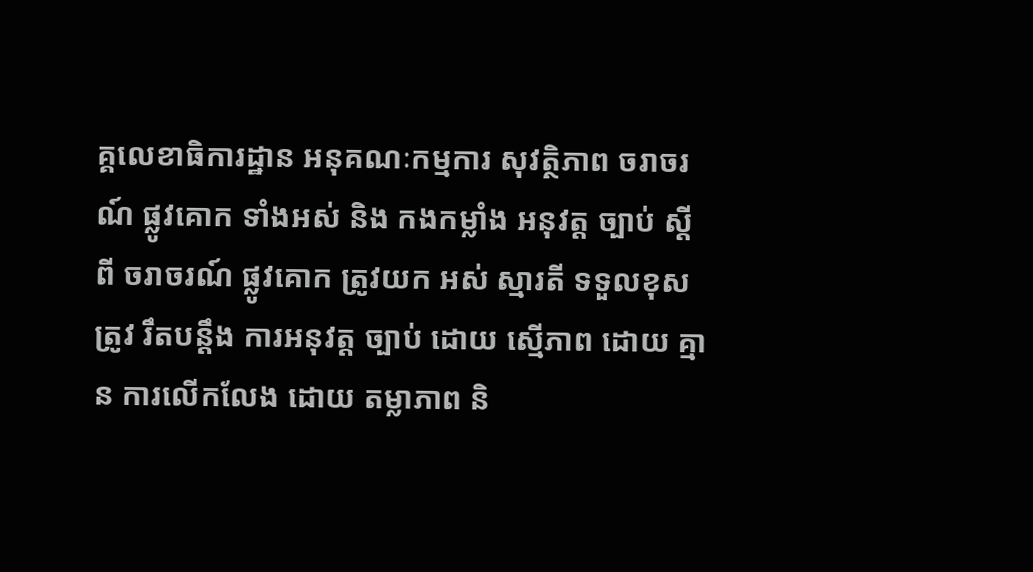គ្គលេខាធិការដ្ឋាន អនុគណៈកម្មការ សុវត្ថិភាព ចរាចរណ៍ ផ្លូវគោក ទាំងអស់ និង កងកម្លាំង អនុវត្ត ច្បាប់ ស្តីពី ចរាចរណ៍ ផ្លូវគោក ត្រូវយក អស់ ស្មារតី ទទួលខុសត្រូវ រឹតបន្តឹង ការអនុវត្ត ច្បាប់ ដោយ ស្មើភាព ដោយ គ្មាន ការលើកលែង ដោយ តម្លាភាព និ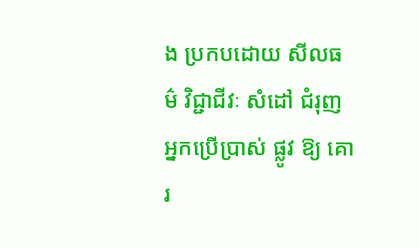ង ប្រកបដោយ សីលធម៌ វិជ្ជាជីវៈ សំដៅ ជំរុញ អ្នកប្រើប្រាស់ ផ្លូវ ឱ្យ គោរ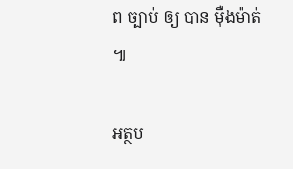ព ច្បាប់ ឲ្យ បាន ម៉ឺងម៉ាត់ ៕

អត្ថប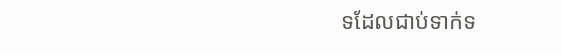ទដែលជាប់ទាក់ទ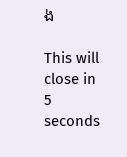ង

This will close in 5 seconds